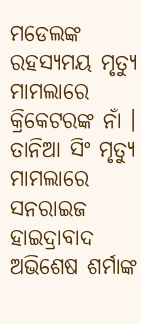ମଡେଲଙ୍କ ରହସ୍ୟମୟ ମୃତ୍ୟୁ ମାମଲାରେ କ୍ରିକେଟରଙ୍କ ନାଁ । ତାନିଆ ସିଂ ମୃତ୍ୟୁ ମାମଲାରେ ସନରାଇଜ ହାଇଦ୍ରାବାଦ ଅଭିଶେଷ ଶର୍ମାଙ୍କ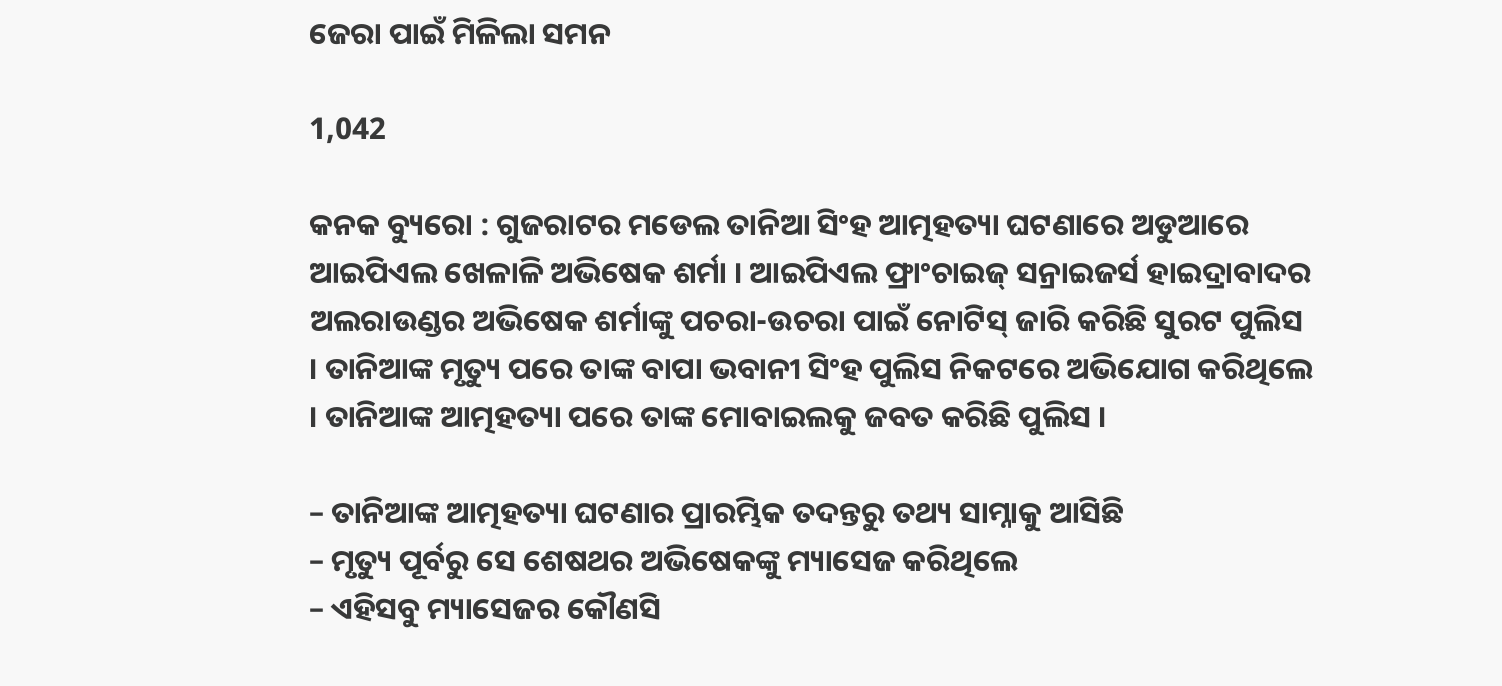ଜେରା ପାଇଁ ମିଳିଲା ସମନ

1,042

କନକ ବ୍ୟୁରୋ : ଗୁଜରାଟର ମଡେଲ ତାନିଆ ସିଂହ ଆତ୍ମହତ୍ୟା ଘଟଣାରେ ଅଡୁଆରେ ଆଇପିଏଲ ଖେଳାଳି ଅଭିଷେକ ଶର୍ମା । ଆଇପିଏଲ ଫ୍ରାଂଚାଇଜ୍ ସନ୍ରାଇଜର୍ସ ହାଇଦ୍ରାବାଦର ଅଲରାଉଣ୍ଡର ଅଭିଷେକ ଶର୍ମାଙ୍କୁ ପଚରା-ଉଚରା ପାଇଁ ନୋଟିସ୍ ଜାରି କରିଛି ସୁରଟ ପୁଲିସ । ତାନିଆଙ୍କ ମୃତ୍ୟୁ ପରେ ତାଙ୍କ ବାପା ଭବାନୀ ସିଂହ ପୁଲିସ ନିକଟରେ ଅଭିଯୋଗ କରିଥିଲେ । ତାନିଆଙ୍କ ଆତ୍ମହତ୍ୟା ପରେ ତାଙ୍କ ମୋବାଇଲକୁ ଜବତ କରିଛି ପୁଲିସ ।

– ତାନିଆଙ୍କ ଆତ୍ମହତ୍ୟା ଘଟଣାର ପ୍ରାରମ୍ଭିକ ତଦନ୍ତରୁ ତଥ୍ୟ ସାମ୍ନାକୁ ଆସିଛି
– ମୃତ୍ୟୁ ପୂର୍ବରୁ ସେ ଶେଷଥର ଅଭିଷେକଙ୍କୁ ମ୍ୟାସେଜ କରିଥିଲେ
– ଏହିସବୁ ମ୍ୟାସେଜର କୌଣସି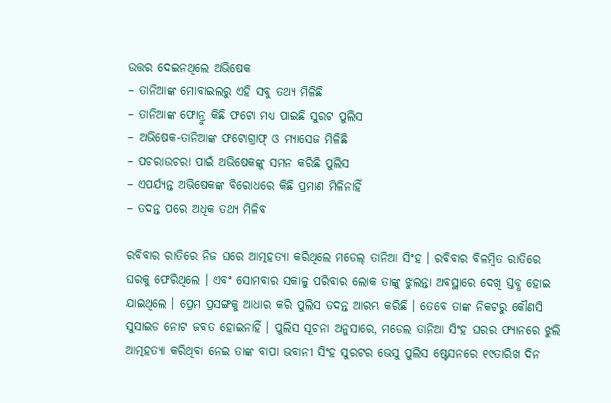ଉତ୍ତର ଦେଇନଥିଲେ ଅଭିଷେକ
– ତାନିଆଙ୍କ ମୋବାଇଲରୁ ଏହି ସବୁ ତଥ୍ୟ ମିଳିଛି
– ତାନିଆଙ୍କ ଫୋନ୍ରୁ କିଛି ଫଟୋ ମଧ୍ୟ ପାଇଛି ସୁରଟ ପୁଲିସ
– ଅଭିଷେକ-ତାନିଆଙ୍କ ଫଟୋଗ୍ରାଫ୍ ଓ ମ୍ୟାସେଜ ମିଳିଛି
– ପଚରାଉଚରା ପାଇଁ ଅଭିଷେକଙ୍କୁ ସମନ କରିଛି ପୁଲିସ
– ଏପର୍ଯ୍ୟନ୍ତ ଅଭିଷେକଙ୍କ ବିରୋଧରେ କିଛି ପ୍ରମାଣ ମିଳିନାହିଁ
– ତଦନ୍ତ ପରେ ଅଧିକ ତଥ୍ୟ ମିଳିବ

ରବିବାର ରାତିରେ ନିଜ ଘରେ ଆତ୍ମହତ୍ୟା କରିଥିଲେ ମଡେଲ୍ ତାନିଆ ସିଂହ । ରବିବାର ବିଳମ୍ବିତ ରାତିରେ ଘରକୁ ଫେରିଥିଲେ । ଏବଂ ସୋମବାର ସକାଳୁ ପରିବାର ଲୋକ ତାଙ୍କୁ ଝୁଲନ୍ତା ଅବସ୍ଥାରେ ଦେଖି ସ୍ତବ୍ଧ ହୋଇ ଯାଇଥିଲେ । ପ୍ରେମ ପ୍ରସଙ୍ଗକୁ ଆଧାର କରି ପୁଲିସ ତଦନ୍ତ ଆରମ୍ଭ କରିଛି । ତେବେ ତାଙ୍କ ନିକଟରୁ କୌଣସି ସୁସାଇଡ ନୋଟ ଜବତ ହୋଇନାହିଁ । ପୁଲିସ ସୂଚନା ଅନୁସାରେ, ମଡେଲ ତାନିଆ ସିଂହ ଘରର ଫ୍ୟାନରେ ଝୁଲି ଆତ୍ମହତ୍ୟା କରିଥିବା ନେଇ ତାଙ୍କ ବାପା ଭବାନୀ ସିଂହ ସୁରଟର ଭେସୁ ପୁଲିସ ଷ୍ଟେସନରେ ୧୯ତାରିଖ ଦିନ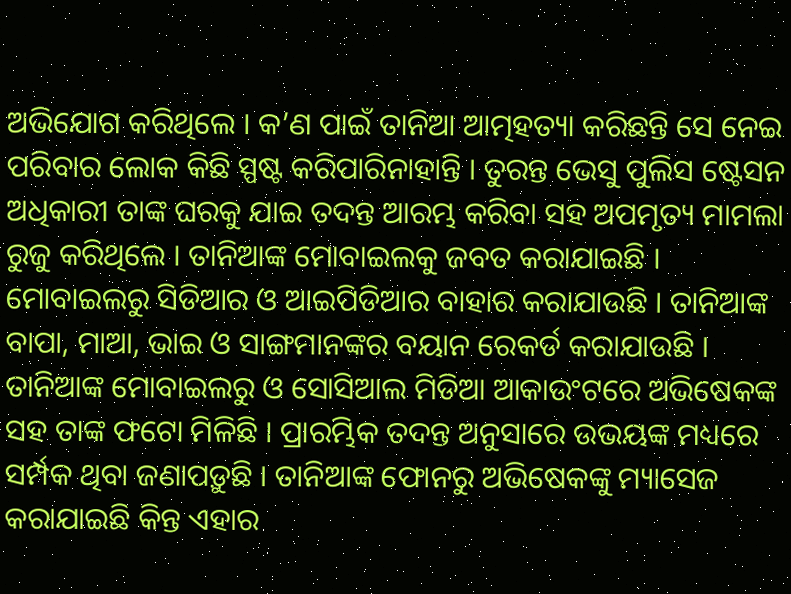ଅଭିଯୋଗ କରିଥିଲେ । କ’ଣ ପାଇଁ ତାନିଆ ଆତ୍ମହତ୍ୟା କରିଛନ୍ତି ସେ ନେଇ ପରିବାର ଲୋକ କିଛି ସ୍ପଷ୍ଟ କରିପାରିନାହାନ୍ତି । ତୁରନ୍ତ ଭେସୁ ପୁଲିସ ଷ୍ଟେସନ ଅଧିକାରୀ ତାଙ୍କ ଘରକୁ ଯାଇ ତଦନ୍ତ ଆରମ୍ଭ କରିବା ସହ ଅପମୃତ୍ୟ ମାମଲା ରୁଜୁ କରିଥିଲେ । ତାନିଆଙ୍କ ମୋବାଇଲକୁ ଜବତ କରାଯାଇଛି । ମୋବାଇଲରୁ ସିଡିଆର ଓ ଆଇପିଡିଆର ବାହାର କରାଯାଉଛି । ତାନିଆଙ୍କ ବାପା, ମାଆ, ଭାଇ ଓ ସାଙ୍ଗମାନଙ୍କର ବୟାନ ରେକର୍ଡ କରାଯାଉଛି । ତାନିଆଙ୍କ ମୋବାଇଲରୁ ଓ ସୋସିଆଲ ମିଡିଆ ଆକାଉଂଟରେ ଅଭିଷେକଙ୍କ ସହ ତାଙ୍କ ଫଟୋ ମିଳିଛି । ପ୍ରାରମ୍ଭିକ ତଦନ୍ତ ଅନୁସାରେ ଉଭୟଙ୍କ ମଧ୍ୟରେ ସର୍ମ୍ପକ ଥିବା ଜଣାପଡ଼ୁଛି । ତାନିଆଙ୍କ ଫୋନରୁ ଅଭିଷେକଙ୍କୁ ମ୍ୟାସେଜ କରାଯାଇଛି କିନ୍ତ ଏହାର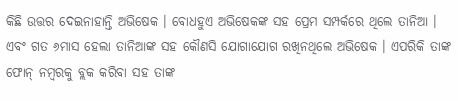କିଛି ଉତ୍ତର ଦେଇନାହାନ୍ତି ଅଭିଷେକ । ବୋଧହୁଏ ଅଭିଷେକଙ୍କ ସହ ପ୍ରେମ ସମ୍ପର୍କରେ ଥିଲେ ତାନିଆ । ଏବଂ ଗତ ୬ମାସ ହେଲା ତାନିଆଙ୍କ ସହ କୌଣସି ଯୋଗାଯୋଗ ରଖିନଥିଲେ ଅଭିଷେକ । ଏପରିକି ତାଙ୍କ ଫୋନ୍ ନମ୍ବରକୁ ବ୍ଲକ କରିବା ସହ ତାଙ୍କ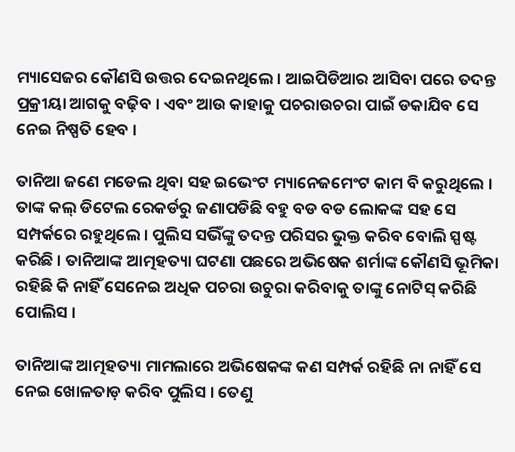ମ୍ୟାସେଜର କୌଣସି ଉତ୍ତର ଦେଇନଥିଲେ । ଆଇପିଡିଆର ଆସିବା ପରେ ତଦନ୍ତ ପ୍ରକ୍ରୀୟା ଆଗକୁ ବଢ଼ିବ । ଏବଂ ଆଉ କାହାକୁ ପଚରାଉଚରା ପାଇଁ ଡକାଯିବ ସେ ନେଇ ନିଷ୍ପତି ହେବ ।

ତାନିଆ ଜଣେ ମଡେଲ ଥିବା ସହ ଇଭେଂଟ ମ୍ୟାନେଜମେଂଟ କାମ ବି କରୁଥିଲେ । ତାଙ୍କ କଲ୍ ଡିଟେଲ ରେକର୍ଡରୁ ଜଣାପଡିଛି ବହୁ ବଡ ବଡ ଲୋକଙ୍କ ସହ ସେ ସମ୍ପର୍କରେ ରହୁଥିଲେ । ପୁଲିସ ସଭିଁଙ୍କୁ ତଦନ୍ତ ପରିସର ଭୁକ୍ତ କରିବ ବୋଲି ସ୍ପଷ୍ଟ କରିଛି । ତାନିଆଙ୍କ ଆତ୍ମହତ୍ୟା ଘଟଣା ପଛରେ ଅଭିଷେକ ଶର୍ମାଙ୍କ କୌଣସି ଭୂମିକା ରହିଛି କି ନାହିଁ ସେନେଇ ଅଧିକ ପଚରା ଉଚୁରା କରିବାକୁ ତାଙ୍କୁ ନୋଟିସ୍ କରିଛି ପୋଲିସ ।

ତାନିଆଙ୍କ ଆତ୍ମହତ୍ୟା ମାମଲାରେ ଅଭିଷେକଙ୍କ କଣ ସମ୍ପର୍କ ରହିଛି ନା ନାହିଁ ସେ ନେଇ ଖୋଳତାଡ଼ କରିବ ପୁଲିସ । ତେଣୁ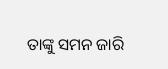ତାଙ୍କୁ ସମନ ଜାରି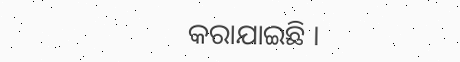କରାଯାଇଛି ।